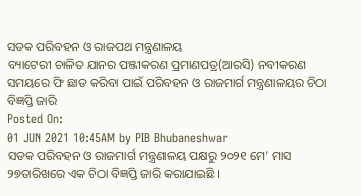ସଡକ ପରିବହନ ଓ ରାଜପଥ ମନ୍ତ୍ରଣାଳୟ
ବ୍ୟାଟେରୀ ଚାଳିତ ଯାନର ପଞ୍ଜୀକରଣ ପ୍ରମାଣପତ୍ର(ଆରସି) ନବୀକରଣ ସମୟରେ ଫି ଛାଡ କରିବା ପାଇଁ ପରିବହନ ଓ ରାଜମାର୍ଗ ମନ୍ତ୍ରଣାଳୟର ଚିଠା ବିଜ୍ଞପ୍ତି ଜାରି
Posted On:
01 JUN 2021 10:45AM by PIB Bhubaneshwar
ସଡକ ପରିବହନ ଓ ରାଜମାର୍ଗ ମନ୍ତ୍ରଣାଳୟ ପକ୍ଷରୁ ୨୦୨୧ ମେ’ ମାସ ୨୭ତାରିଖରେ ଏକ ଚିଠା ବିଜ୍ଞପ୍ତି ଜାରି କରାଯାଇଛି ।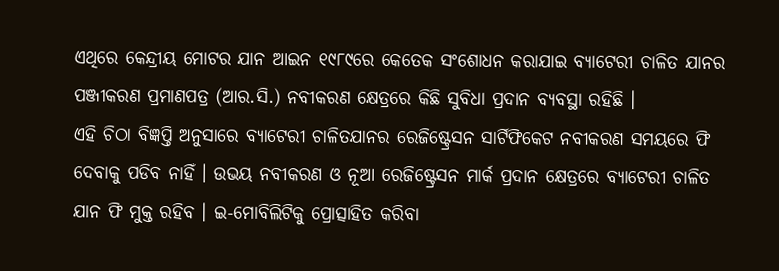ଏଥିରେ କେନ୍ଦ୍ରୀୟ ମୋଟର ଯାନ ଆଇନ ୧୯୮୯ରେ କେତେକ ସଂଶୋଧନ କରାଯାଇ ବ୍ୟାଟେରୀ ଚାଳିତ ଯାନର ପଞ୍ଜୀକରଣ ପ୍ରମାଣପତ୍ର (ଆର.ସି.) ନବୀକରଣ କ୍ଷେତ୍ରରେ କିଛି ସୁବିଧା ପ୍ରଦାନ ବ୍ୟବସ୍ଥା ରହିଛି ।
ଏହି ଚିଠା ବିଜ୍ଞପ୍ତି ଅନୁସାରେ ବ୍ୟାଟେରୀ ଚାଳିତଯାନର ରେଜିଷ୍ଟ୍ରେସନ ସାର୍ଟିଫିକେଟ ନବୀକରଣ ସମୟରେ ଫି ଦେବାକୁ ପଡିବ ନାହିଁ । ଉଭୟ ନବୀକରଣ ଓ ନୂଆ ରେଜିଷ୍ଟ୍ରେସନ ମାର୍କ ପ୍ରଦାନ କ୍ଷେତ୍ରରେ ବ୍ୟାଟେରୀ ଚାଳିତ ଯାନ ଫି ମୁକ୍ତ ରହିବ । ଇ-ମୋବିଲିଟିକୁ ପ୍ରୋତ୍ସାହିତ କରିବା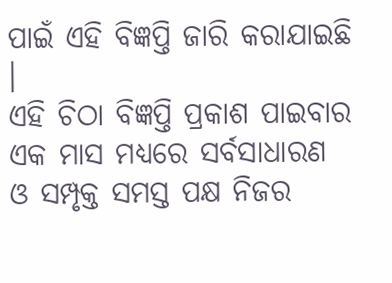ପାଇଁ ଏହି ବିଜ୍ଞପ୍ତି ଜାରି କରାଯାଇଛି ।
ଏହି ଚିଠା ବିଜ୍ଞପ୍ତି ପ୍ରକାଶ ପାଇବାର ଏକ ମାସ ମଧ୍ୟରେ ସର୍ବସାଧାରଣ ଓ ସମ୍ପୃକ୍ତ ସମସ୍ତ ପକ୍ଷ ନିଜର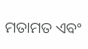ମତାମତ ଏବଂ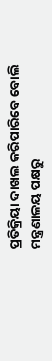ପ୍ରତିକ୍ରିୟା ଦାଖଲ କରିପାରିବେ ବୋଲି ମନ୍ତ୍ରଣାଳୟ ପକ୍ଷରୁ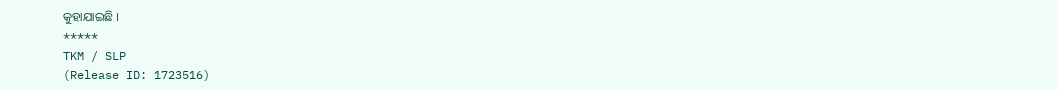କୁହାଯାଇଛି ।
*****
TKM / SLP
(Release ID: 1723516)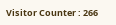Visitor Counter : 266